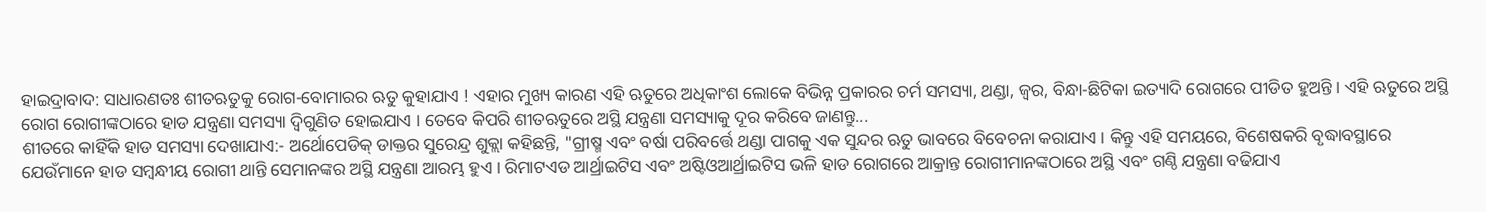ହାଇଦ୍ରାବାଦ: ସାଧାରଣତଃ ଶୀତଋତୁକୁ ରୋଗ-ବୋମାରର ଋତୁ କୁହାଯାଏ ! ଏହାର ମୁଖ୍ୟ କାରଣ ଏହି ଋତୁରେ ଅଧିକାଂଶ ଲୋକେ ବିଭିନ୍ନ ପ୍ରକାରର ଚର୍ମ ସମସ୍ୟା, ଥଣ୍ଡା, ଜ୍ବର, ବିନ୍ଧା-ଛିଟିକା ଇତ୍ୟାଦି ରୋଗରେ ପୀଡିତ ହୁଅନ୍ତି । ଏହି ଋତୁରେ ଅସ୍ଥି ରୋଗ ରୋଗୀଙ୍କଠାରେ ହାଡ ଯନ୍ତ୍ରଣା ସମସ୍ୟା ଦ୍ବିଗୁଣିତ ହୋଇଯାଏ । ତେବେ କିପରି ଶୀତଋତୁରେ ଅସ୍ଥି ଯନ୍ତ୍ରଣା ସମସ୍ୟାକୁ ଦୂର କରିବେ ଜାଣନ୍ତୁ...
ଶୀତରେ କାହିଁକି ହାଡ ସମସ୍ୟା ଦେଖାଯାଏ:- ଅର୍ଥୋପେଡିକ୍ ଡାକ୍ତର ସୁରେନ୍ଦ୍ର ଶୁକ୍ଲା କହିଛନ୍ତି, "ଗ୍ରୀଷ୍ମ ଏବଂ ବର୍ଷା ପରିବର୍ତ୍ତେ ଥଣ୍ଡା ପାଗକୁ ଏକ ସୁନ୍ଦର ଋତୁ ଭାବରେ ବିବେଚନା କରାଯାଏ । କିନ୍ତୁ ଏହି ସମୟରେ, ବିଶେଷକରି ବୃଦ୍ଧାବସ୍ଥାରେ ଯେଉଁମାନେ ହାଡ ସମ୍ବନ୍ଧୀୟ ରୋଗୀ ଥାନ୍ତି ସେମାନଙ୍କର ଅସ୍ଥି ଯନ୍ତ୍ରଣା ଆରମ୍ଭ ହୁଏ । ରିମାଟଏଡ ଆର୍ଥ୍ରାଇଟିସ ଏବଂ ଅଷ୍ଟିଓଆର୍ଥ୍ରାଇଟିସ ଭଳି ହାଡ ରୋଗରେ ଆକ୍ରାନ୍ତ ରୋଗୀମାନଙ୍କଠାରେ ଅସ୍ଥି ଏବଂ ଗଣ୍ଠି ଯନ୍ତ୍ରଣା ବଢିଯାଏ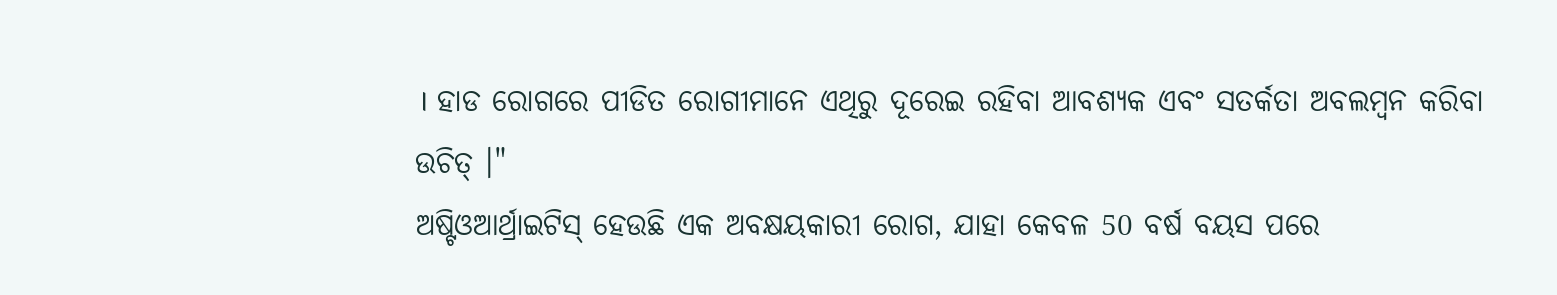। ହାଡ ରୋଗରେ ପୀଡିତ ରୋଗୀମାନେ ଏଥିରୁ ଦୂରେଇ ରହିବା ଆବଶ୍ୟକ ଏବଂ ସତର୍କତା ଅବଲମ୍ବନ କରିବା ଉଚିତ୍ ।"
ଅଷ୍ଟିଓଆର୍ଥ୍ରାଇଟିସ୍ ହେଉଛି ଏକ ଅବକ୍ଷୟକାରୀ ରୋଗ, ଯାହା କେବଳ 50 ବର୍ଷ ବୟସ ପରେ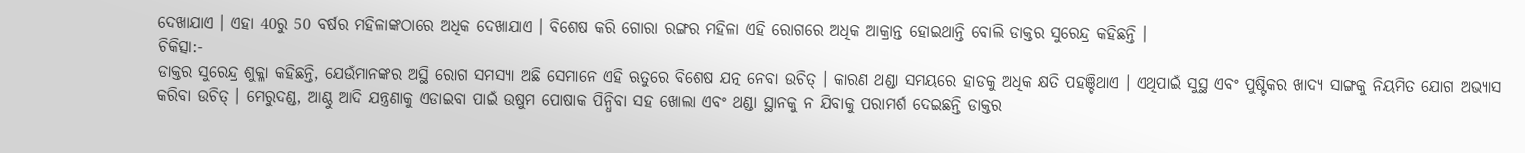ଦେଖାଯାଏ । ଏହା 40ରୁ 50 ବର୍ଷର ମହିଳାଙ୍କଠାରେ ଅଧିକ ଦେଖାଯାଏ । ବିଶେଷ କରି ଗୋରା ରଙ୍ଗର ମହିଳା ଏହି ରୋଗରେ ଅଧିକ ଆକ୍ରାନ୍ତ ହୋଇଥାନ୍ତି ବୋଲି ଡାକ୍ତର ସୁରେନ୍ଦ୍ର କହିଛନ୍ତି ।
ଚିକିତ୍ସା:-
ଡାକ୍ତର ସୁରେନ୍ଦ୍ର ଶୁକ୍ଳା କହିଛନ୍ତି, ଯେଉଁମାନଙ୍କର ଅସ୍ଥି ରୋଗ ସମସ୍ୟା ଅଛି ସେମାନେ ଏହି ଋତୁରେ ବିଶେଷ ଯତ୍ନ ନେବା ଉଚିତ୍ । କାରଣ ଥଣ୍ଡା ସମୟରେ ହାଡକୁ ଅଧିକ କ୍ଷତି ପହଞ୍ଚିଥାଏ । ଏଥିପାଇଁ ସୁସ୍ଥ ଏବଂ ପୁଷ୍ଟିକର ଖାଦ୍ୟ ସାଙ୍ଗକୁ ନିୟମିତ ଯୋଗ ଅଭ୍ୟାସ କରିବା ଉଚିତ୍ । ମେରୁଦଣ୍ଡ, ଆଣ୍ଠୁ ଆଦି ଯନ୍ତ୍ରଣାକୁ ଏଡାଇବା ପାଇଁ ଉଷୁମ ପୋଷାକ ପିନ୍ଧିବା ସହ ଖୋଲା ଏବଂ ଥଣ୍ଡା ସ୍ଥାନକୁ ନ ଯିବାକୁ ପରାମର୍ଶ ଦେଇଛନ୍ତି ଡାକ୍ତର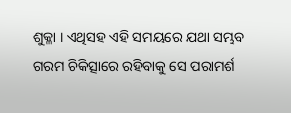ଶୁକ୍ଳା । ଏଥିସହ ଏହି ସମୟରେ ଯଥା ସମ୍ଭବ ଗରମ ଚିକିତ୍ସାରେ ରହିବାକୁ ସେ ପରାମର୍ଶ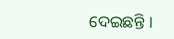ଦେଇଛନ୍ତି ।